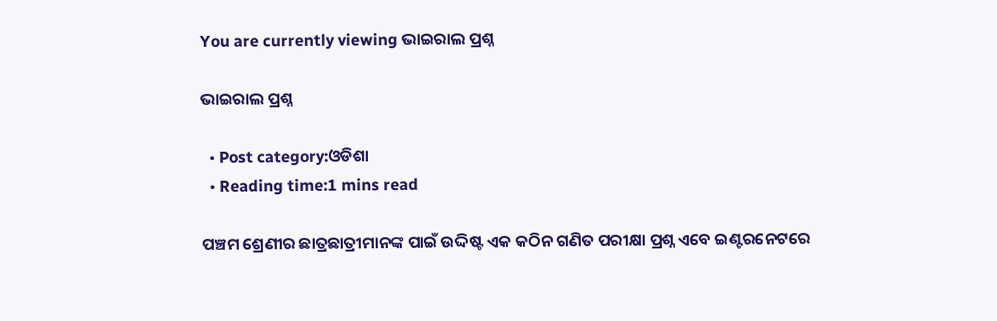You are currently viewing ଭାଇରାଲ ପ୍ରଶ୍ନ

ଭାଇରାଲ ପ୍ରଶ୍ନ

  • Post category:ଓଡିଶା
  • Reading time:1 mins read

ପଞ୍ଚମ ଶ୍ରେଣୀର ଛାତ୍ରଛାତ୍ରୀମାନଙ୍କ ପାଇଁ ଉଦ୍ଦିଷ୍ଟ ଏକ କଠିନ ଗଣିତ ପରୀକ୍ଷା ପ୍ରଶ୍ନ ଏବେ ଇଣ୍ଟରନେଟରେ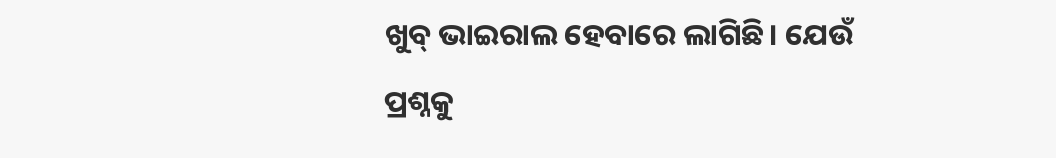ଖୁବ୍ ଭାଇରାଲ ହେବାରେ ଲାଗିଛି। ଯେଉଁ ପ୍ରଶ୍ନକୁ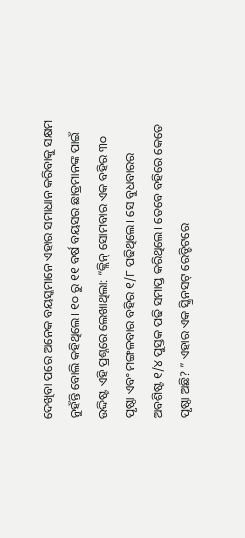ଦେଖିବା ପରେ ଅନେକ ବୟସ୍କମାନେ ଏହାର ସମାଧାନ କରିବାକୁ ସକ୍ଷମ ନୁହଁନ୍ତି ବୋଲି କହିଥିଲେ। ୧୦ ରୁ ୧୧ ବର୍ଷ ବୟସର ଛାତ୍ରମାନଙ୍କ ପାଇଁ ଉଦ୍ଦିଷ୍ଟ ଏହି ପ୍ରଶ୍ନରେ ଲେଖାଥିଲା: “କ୍ଲିନ୍ ସୋମବାର ଏକ ବହିର ୩୦ ପୃଷ୍ଠା ଏବଂ ମଙ୍ଗଳବାର ବହିର ୧/୮ ପଢିଥିଲେ। ସେ ବୁଧବାରର ଅବଶିଷ୍ଟ ୧/୪ ପୁସ୍ତକ ପଢି ସମାପ୍ତ କରିଥିଲେ। ତେବେ ବହିରେ କେତେ ପୃଷ୍ଠା ଅଛି? ” ଏହାର ଏକ ସ୍କ୍ରିନସଟ୍ ରେଡ୍ଡିଟରେ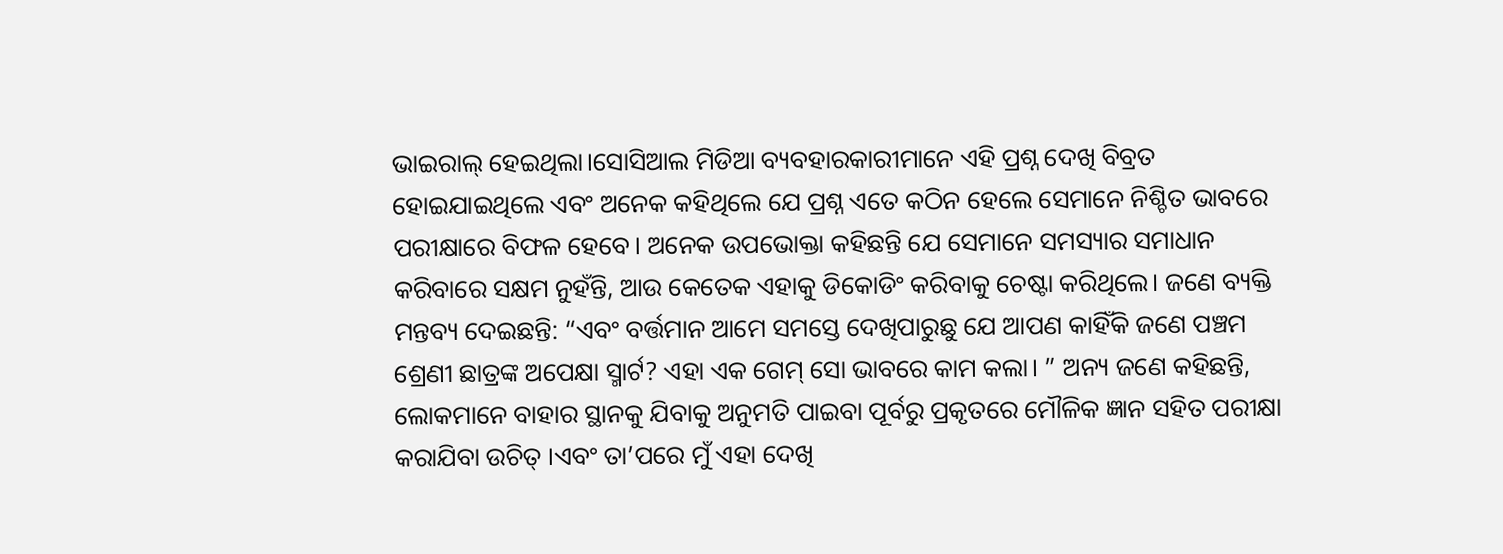ଭାଇରାଲ୍ ହେଇଥିଲା।ସୋସିଆଲ ମିଡିଆ ବ୍ୟବହାରକାରୀମାନେ ଏହି ପ୍ରଶ୍ନ ଦେଖି ବିବ୍ରତ ହୋଇଯାଇଥିଲେ ଏବଂ ଅନେକ କହିଥିଲେ ଯେ ପ୍ରଶ୍ନ ଏତେ କଠିନ ହେଲେ ସେମାନେ ନିଶ୍ଚିତ ଭାବରେ ପରୀକ୍ଷାରେ ବିଫଳ ହେବେ। ଅନେକ ଉପଭୋକ୍ତା କହିଛନ୍ତି ଯେ ସେମାନେ ସମସ୍ୟାର ସମାଧାନ କରିବାରେ ସକ୍ଷମ ନୁହଁନ୍ତି, ଆଉ କେତେକ ଏହାକୁ ଡିକୋଡିଂ କରିବାକୁ ଚେଷ୍ଟା କରିଥିଲେ। ଜଣେ ବ୍ୟକ୍ତି ମନ୍ତବ୍ୟ ଦେଇଛନ୍ତି: “ଏବଂ ବର୍ତ୍ତମାନ ଆମେ ସମସ୍ତେ ଦେଖିପାରୁଛୁ ଯେ ଆପଣ କାହିଁକି ଜଣେ ପଞ୍ଚମ ଶ୍ରେଣୀ ଛାତ୍ରଙ୍କ ଅପେକ୍ଷା ସ୍ମାର୍ଟ? ଏହା ଏକ ଗେମ୍ ସୋ ଭାବରେ କାମ କଲା। ” ଅନ୍ୟ ଜଣେ କହିଛନ୍ତି, ଲୋକମାନେ ବାହାର ସ୍ଥାନକୁ ଯିବାକୁ ଅନୁମତି ପାଇବା ପୂର୍ବରୁ ପ୍ରକୃତରେ ମୌଳିକ ଜ୍ଞାନ ସହିତ ପରୀକ୍ଷା କରାଯିବା ଉଚିତ୍ ।ଏବଂ ତା’ପରେ ମୁଁ ଏହା ଦେଖି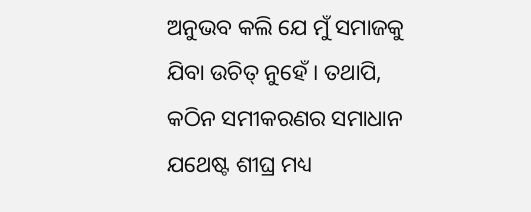ଅନୁଭବ କଲି ଯେ ମୁଁ ସମାଜକୁ ଯିବା ଉଚିତ୍ ନୁହେଁ । ତଥାପି, କଠିନ ସମୀକରଣର ସମାଧାନ ଯଥେଷ୍ଟ ଶୀଘ୍ର ମଧ୍ୟ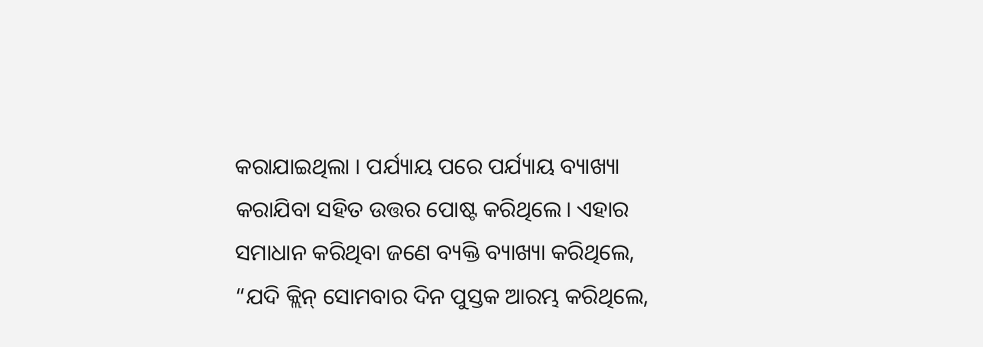କରାଯାଇଥିଲା । ପର୍ଯ୍ୟାୟ ପରେ ପର୍ଯ୍ୟାୟ ବ୍ୟାଖ୍ୟା କରାଯିବା ସହିତ ଉତ୍ତର ପୋଷ୍ଟ କରିଥିଲେ। ଏହାର ସମାଧାନ କରିଥିବା ଜଣେ ବ୍ୟକ୍ତି ବ୍ୟାଖ୍ୟା କରିଥିଲେ, “ଯଦି କ୍ଲିନ୍ ସୋମବାର ଦିନ ପୁସ୍ତକ ଆରମ୍ଭ କରିଥିଲେ,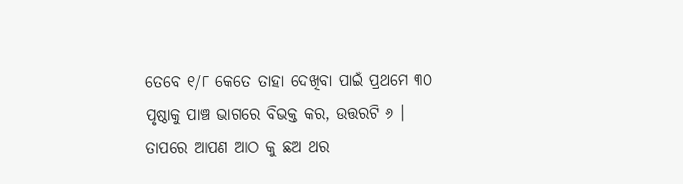ତେବେ ୧/୮ କେତେ ତାହା ଦେଖିବା ପାଇଁ ପ୍ରଥମେ ୩୦ ପୃଷ୍ଠାକୁ ପାଞ୍ଚ ଭାଗରେ ବିଭକ୍ତ କର, ଉତ୍ତରଟି ୬ । ତାପରେ ଆପଣ ଆଠ କୁ ଛଅ ଥର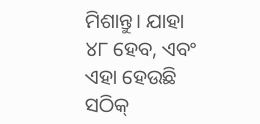ମିଶାନ୍ତୁ। ଯାହା ୪୮ ହେବ, ଏବଂ ଏହା ହେଉଛି ସଠିକ୍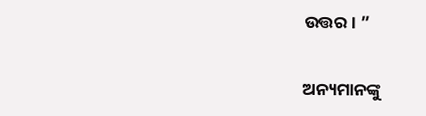ଉତ୍ତର। ”

ଅନ୍ୟମାନଙ୍କୁ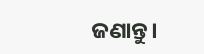ଜଣାନ୍ତୁ।